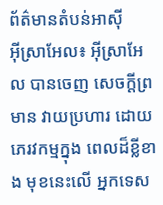ព័ត៌មានតំបន់អាសុី
អុីស្រាអែល៖ អ៊ីស្រាអែល បានចេញ សេចក្តីព្រមាន វាយប្រហារ ដោយភេរវកម្មក្នុង ពេលដ៏ខ្លីខាង មុខនេះលើ អ្នកទេស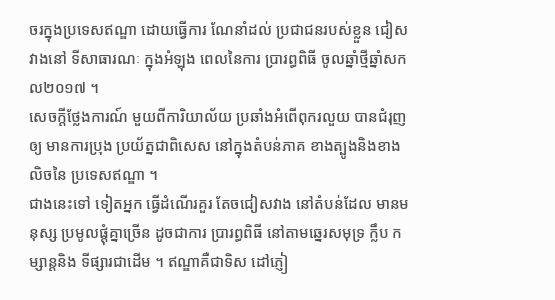ចរក្នុងប្រទេសឥណ្ឌា ដោយធ្វើការ ណែនាំដល់ ប្រជាជនរបស់ខ្លួន ជៀសវាងនៅ ទីសាធារណៈ ក្នុងអំឡុង ពេលនៃការ ប្រារព្ធពិធី ចូលឆ្នាំថ្មីឆ្នាំសកល២០១៧ ។
សេចក្តីថ្លែងការណ៍ មួយពីការិយាល័យ ប្រឆាំងអំពើពុករលួយ បានជំរុញឲ្យ មានការប្រុង ប្រយ័ត្នជាពិសេស នៅក្នុងតំបន់ភាគ ខាងត្បូងនិងខាង លិចនៃ ប្រទេសឥណ្ឌា ។
ជាងនេះទៅ ទៀតអ្នក ធ្វើដំណើរគួរ តែចជៀសវាង នៅតំបន់ដែល មានមនុស្ស ប្រមូលផ្តុំគ្នាច្រើន ដូចជាការ ប្រារព្ធពិធី នៅតាមឆ្នេរសមុទ្រ ក្លឹប កម្សាន្តនិង ទីផ្សារជាដើម ។ ឥណ្ឌាគឺជាទិស ដៅភ្ញៀ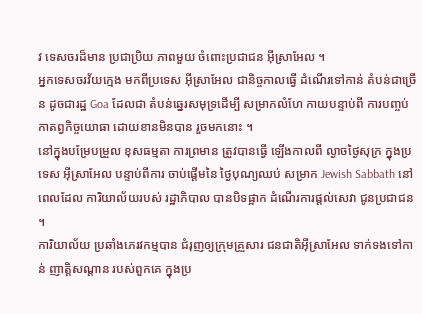វ ទេសចរដ៏មាន ប្រជាប្រិយ ភាពមួយ ចំពោះប្រជាជន អ៊ីស្រាអែល ។
អ្នកទេសចរវ័យក្មេង មកពីប្រទេស អ៊ីស្រាអែល ជានិច្ចកាលធ្វើ ដំណើរទៅកាន់ តំបន់ជាច្រើន ដូចជារដ្ឋ Goa ដែលជា តំបន់ឆ្នេរសមុទ្រដើម្បី សម្រាកលំហែ កាយបន្ទាប់ពី ការបញ្ចប់ កាតព្វកិច្ចយោធា ដោយខានមិនបាន រួចមកនោះ ។
នៅក្នុងបម្រែបម្រួល ខុសធម្មតា ការព្រមាន ត្រូវបានធ្វើ ឡើងកាលពី ល្ងាចថ្ងៃសុក្រ ក្នុងប្រទេស អ៊ីស្រាអែល បន្ទាប់ពីការ ចាប់ផ្តើមនៃ ថ្ងៃបុណ្យឈប់ សម្រាក Jewish Sabbath នៅ ពេលដែល ការិយាល័យរបស់ រដ្ឋាភិបាល បានបិទផ្អាក ដំណើរការផ្តល់សេវា ជូនប្រជាជន ។
ការិយាល័យ ប្រឆាំងភេរវកម្មបាន ជំរុញឲ្យក្រុមគ្រួសារ ជនជាតិអ៊ីស្រាអែល ទាក់ទងទៅកាន់ ញាត្តិសណ្តាន របស់ពួកគេ ក្នុងប្រ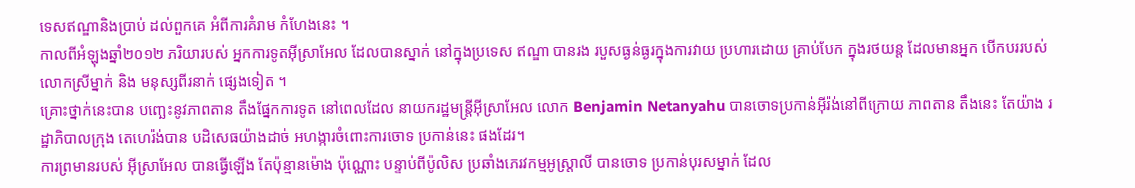ទេសឥណ្ឌានិងប្រាប់ ដល់ពួកគេ អំពីការគំរាម កំហែងនេះ ។
កាលពីអំឡុងឆ្នាំ២០១២ ភរិយារបស់ អ្នកការទូតអ៊ីស្រាអែល ដែលបានស្នាក់ នៅក្នុងប្រទេស ឥណ្ឌា បានរង របួសធ្ងន់ធ្ងរក្នុងការវាយ ប្រហារដោយ គ្រាប់បែក ក្នុងរថយន្ត ដែលមានអ្នក បើកបររបស់ លោកស្រីម្នាក់ និង មនុស្សពីរនាក់ ផ្សេងទៀត ។
គ្រោះថ្នាក់នេះបាន បញ្ឆេះនូវភាពតាន តឹងផ្នែកការទូត នៅពេលដែល នាយករដ្ឋមន្ត្រីអ៊ីស្រាអែល លោក Benjamin Netanyahu បានចោទប្រកាន់អ៊ីរ៉ង់នៅពីក្រោយ ភាពតាន តឹងនេះ តែយ៉ាង រដ្ឋាភិបាលក្រុង តេហេរ៉ង់បាន បដិសេធយ៉ាងដាច់ អហង្ការចំពោះការចោទ ប្រកាន់នេះ ផងដែរ។
ការព្រមានរបស់ អ៊ីស្រាអែល បានធ្វើឡើង តែប៉ុន្មានម៉ោង ប៉ុណ្ណោះ បន្ទាប់ពីប៉ូលិស ប្រឆាំងភេរវកម្មអូស្ត្រាលី បានចោទ ប្រកាន់បុរសម្នាក់ ដែល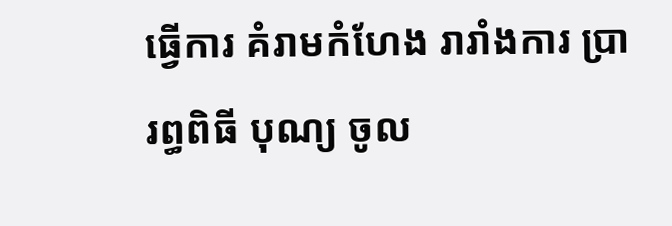ធ្វើការ គំរាមកំហែង រារាំងការ ប្រារព្ធពិធី បុណ្យ ចូល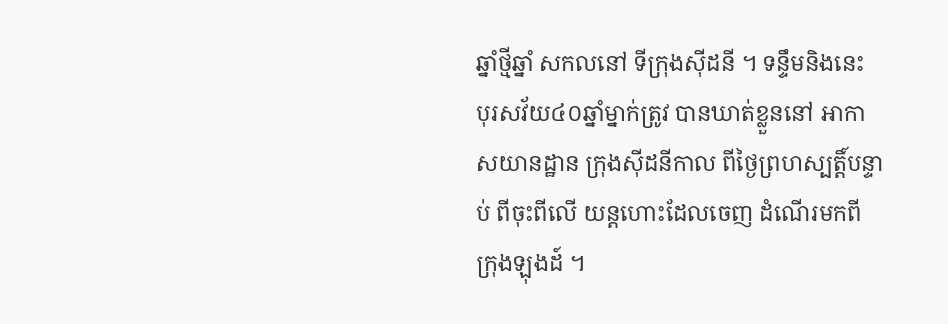ឆ្នាំថ្មីឆ្នាំ សកលនៅ ទីក្រុងស៊ីដនី ។ ទន្ទឹមនិងនេះ បុរសវ័យ៤០ឆ្នាំម្នាក់ត្រូវ បានឃាត់ខ្លួននៅ អាកាសយានដ្ឋាន ក្រុងស៊ីដនីកាល ពីថ្ងៃព្រហស្បត្តិ៍បន្ទាប់ ពីចុះពីលើ យន្តហោះដែលចេញ ដំណើរមកពី ក្រុងឡុងដ៍ ។